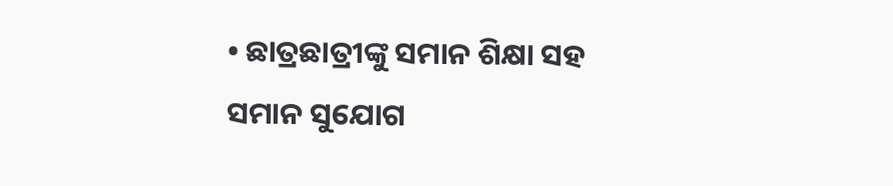• ଛାତ୍ରଛାତ୍ରୀଙ୍କୁ ସମାନ ଶିକ୍ଷା ସହ ସମାନ ସୁଯୋଗ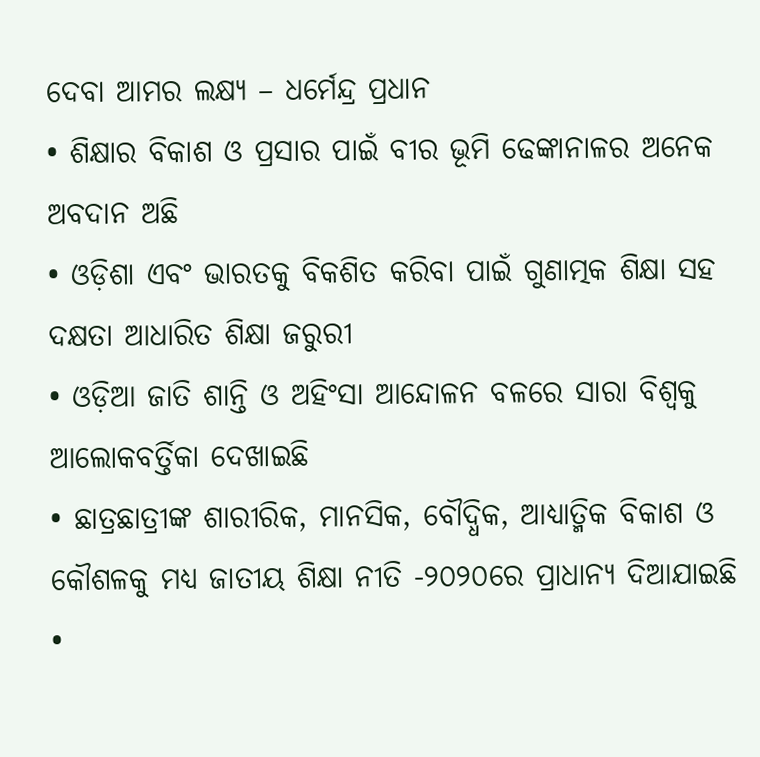ଦେବା ଆମର ଲକ୍ଷ୍ୟ – ଧର୍ମେନ୍ଦ୍ର ପ୍ରଧାନ
• ଶିକ୍ଷାର ବିକାଶ ଓ ପ୍ରସାର ପାଇଁ ବୀର ଭୂମି ଢେଙ୍କାନାଳର ଅନେକ ଅବଦାନ ଅଛି
• ଓଡ଼ିଶା ଏବଂ ଭାରତକୁ ବିକଶିତ କରିବା ପାଇଁ ଗୁଣାତ୍ମକ ଶିକ୍ଷା ସହ ଦକ୍ଷତା ଆଧାରିତ ଶିକ୍ଷା ଜରୁରୀ
• ଓଡ଼ିଆ ଜାତି ଶାନ୍ତି ଓ ଅହିଂସା ଆନ୍ଦୋଳନ ବଳରେ ସାରା ବିଶ୍ୱକୁ ଆଲୋକବର୍ତ୍ତିକା ଦେଖାଇଛି
• ଛାତ୍ରଛାତ୍ରୀଙ୍କ ଶାରୀରିକ, ମାନସିକ, ବୌଦ୍ଧିକ, ଆଧ୍ୟାତ୍ମିକ ବିକାଶ ଓ କୌଶଳକୁ ମଧ୍ୟ ଜାତୀୟ ଶିକ୍ଷା ନୀତି -୨୦୨୦ରେ ପ୍ରାଧାନ୍ୟ ଦିଆଯାଇଛି
•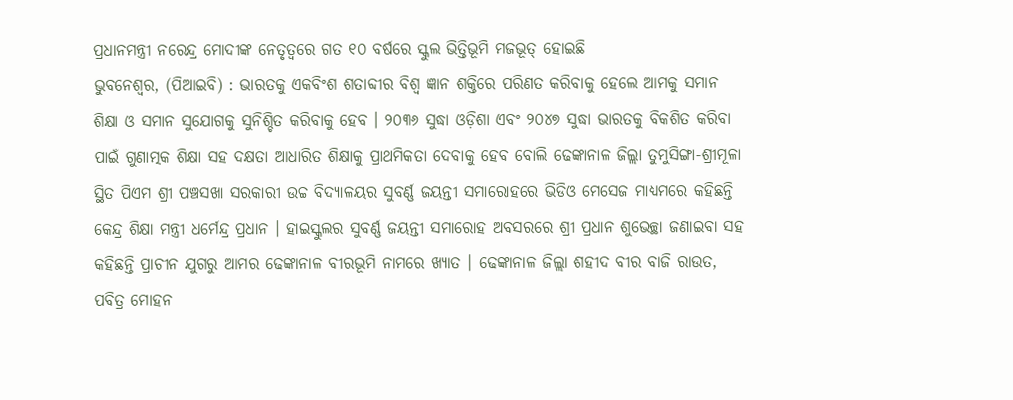ପ୍ରଧାନମନ୍ତ୍ରୀ ନରେନ୍ଦ୍ର ମୋଦୀଙ୍କ ନେତୃତ୍ୱରେ ଗତ ୧୦ ବର୍ଷରେ ସ୍କୁଲ ଭିତ୍ତିଭୂମି ମଜଭୂତ୍ ହୋଇଛି
ଭୁବନେଶ୍ୱର, (ପିଆଇବି) : ଭାରତକୁ ଏକବିଂଶ ଶତାବ୍ଦୀର ବିଶ୍ୱ ଜ୍ଞାନ ଶକ୍ତିରେ ପରିଣତ କରିବାକୁ ହେଲେ ଆମକୁ ସମାନ ଶିକ୍ଷା ଓ ସମାନ ସୁଯୋଗକୁ ସୁନିଶ୍ଚିତ କରିବାକୁ ହେବ । ୨୦୩୬ ସୁଦ୍ଧା ଓଡ଼ିଶା ଏବଂ ୨୦୪୭ ସୁଦ୍ଧା ଭାରତକୁ ବିକଶିତ କରିବା ପାଇଁ ଗୁଣାତ୍ମକ ଶିକ୍ଷା ସହ ଦକ୍ଷତା ଆଧାରିତ ଶିକ୍ଷାକୁ ପ୍ରାଥମିକତା ଦେବାକୁ ହେବ ବୋଲି ଢେଙ୍କାନାଳ ଜିଲ୍ଲା ତୁମୁସିଙ୍ଗା-ଶ୍ରୀମୂଳା ସ୍ଥିତ ପିଏମ ଶ୍ରୀ ପଞ୍ଚସଖା ସରକାରୀ ଉଚ୍ଚ ବିଦ୍ୟାଳୟର ସୁବର୍ଣ୍ଣ ଜୟନ୍ତୀ ସମାରୋହରେ ଭିଡିଓ ମେସେଜ ମାଧ୍ୟମରେ କହିଛନ୍ତି କେନ୍ଦ୍ର ଶିକ୍ଷା ମନ୍ତ୍ରୀ ଧର୍ମେନ୍ଦ୍ର ପ୍ରଧାନ । ହାଇସ୍କୁଲର ସୁବର୍ଣ୍ଣ ଜୟନ୍ତୀ ସମାରୋହ ଅବସରରେ ଶ୍ରୀ ପ୍ରଧାନ ଶୁଭେଚ୍ଛା ଜଣାଇବା ସହ କହିଛନ୍ତି ପ୍ରାଚୀନ ଯୁଗରୁ ଆମର ଢେଙ୍କାନାଳ ବୀରଭୂମି ନାମରେ ଖ୍ୟାତ । ଢେଙ୍କାନାଳ ଜିଲ୍ଲା ଶହୀଦ ବୀର ବାଜି ରାଉତ, ପବିତ୍ର ମୋହନ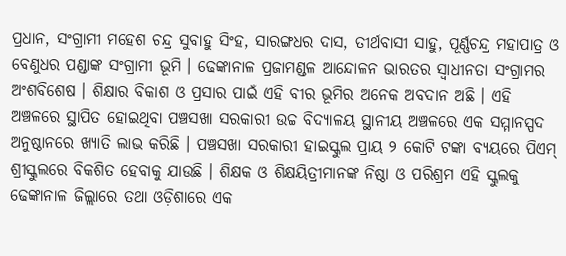ପ୍ରଧାନ, ସଂଗ୍ରାମୀ ମହେଶ ଚନ୍ଦ୍ର ସୁବାହୁ ସିଂହ, ସାରଙ୍ଗଧର ଦାସ, ତୀର୍ଥବାସୀ ସାହୁ, ପୂର୍ଣ୍ଣଚନ୍ଦ୍ର ମହାପାତ୍ର ଓ ବେଣୁଧର ପଣ୍ଡାଙ୍କ ସଂଗ୍ରାମୀ ଭୂମି । ଢେଙ୍କାନାଳ ପ୍ରଜାମଣ୍ଡଳ ଆନ୍ଦୋଳନ ଭାରତର ସ୍ୱାଧୀନତା ସଂଗ୍ରାମର ଅଂଶବିଶେଷ । ଶିକ୍ଷାର ବିକାଶ ଓ ପ୍ରସାର ପାଇଁ ଏହି ବୀର ଭୂମିର ଅନେକ ଅବଦାନ ଅଛି । ଏହି ଅଞ୍ଚଳରେ ସ୍ଥାପିତ ହୋଇଥିବା ପଞ୍ଚସଖା ସରକାରୀ ଉଚ୍ଚ ବିଦ୍ୟାଳୟ ସ୍ଥାନୀୟ ଅଞ୍ଚଳରେ ଏକ ସମ୍ମାନସ୍ପଦ ଅନୁଷ୍ଠାନରେ ଖ୍ୟାତି ଲାଭ କରିଛି । ପଞ୍ଚସଖା ସରକାରୀ ହାଇସ୍କୁଲ ପ୍ରାୟ ୨ କୋଟି ଟଙ୍କା ବ୍ୟୟରେ ପିଏମ୍ ଶ୍ରୀସ୍କୁଲରେ ବିକଶିତ ହେବାକୁ ଯାଉଛି । ଶିକ୍ଷକ ଓ ଶିକ୍ଷୟିତ୍ରୀମାନଙ୍କ ନିଷ୍ଠା ଓ ପରିଶ୍ରମ ଏହି ସ୍କୁଲକୁ ଢେଙ୍କାନାଳ ଜିଲ୍ଲାରେ ତଥା ଓଡ଼ିଶାରେ ଏକ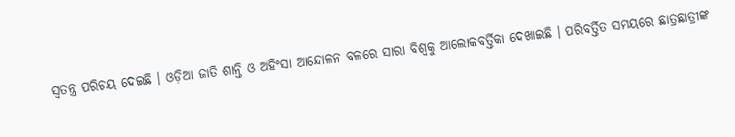ସ୍ୱତନ୍ତ୍ର ପରିଚୟ ଦେଇଛି । ଓଡ଼ିଆ ଜାତି ଶାନ୍ତି ଓ ଅହିଂସା ଆନ୍ଦୋଳନ ବଳରେ ସାରା ବିଶ୍ୱକୁ ଆଲୋକବର୍ତ୍ତିକା ଦେଖାଇଛି । ପରିବର୍ତ୍ତିତ ସମୟରେ ଛାତ୍ରଛାତ୍ରୀଙ୍କ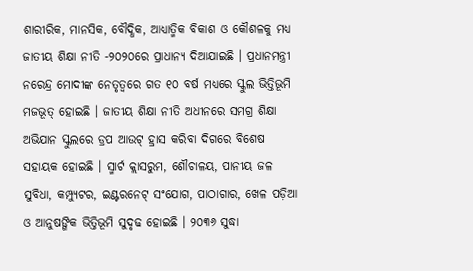ଶାରୀରିକ, ମାନସିକ, ବୌଦ୍ଧିକ, ଆଧ୍ୟାତ୍ମିକ ବିକାଶ ଓ କୌଶଳକୁ ମଧ୍ୟ ଜାତୀୟ ଶିକ୍ଷା ନୀତି -୨୦୨୦ରେ ପ୍ରାଧାନ୍ୟ ଦିଆଯାଇଛି । ପ୍ରଧାନମନ୍ତ୍ରୀ ନରେନ୍ଦ୍ର ମୋଦୀଙ୍କ ନେତୃତ୍ୱରେ ଗତ ୧୦ ବର୍ଷ ମଧ୍ୟରେ ସ୍କୁଲ ଭିତ୍ତିଭୂମି ମଜଭୂତ୍ ହୋଇଛି । ଜାତୀୟ ଶିକ୍ଷା ନୀତି ଅଧୀନରେ ସମଗ୍ର ଶିକ୍ଷା ଅଭିଯାନ ସ୍କୁଲରେ ଡ୍ରପ ଆଉଟ୍ ହ୍ରାସ କରିବା ଦିଗରେ ବିଶେଷ ସହାୟକ ହୋଇଛି । ସ୍ମାର୍ଟ କ୍ଲାସରୁମ, ଶୌଚାଳୟ, ପାନୀୟ ଜଳ ସୁବିଧା, କମ୍ପ୍ୟୁଟର, ଇଣ୍ଟରନେଟ୍ ସଂଯୋଗ, ପାଠାଗାର, ଖେଳ ପଡ଼ିଆ ଓ ଆନୁଷଙ୍ଗିକ ଭିତ୍ତିଭୂମି ସୁଦୃଢ ହୋଇଛି । ୨୦୩୬ ସୁଦ୍ଧା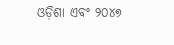ଓଡ଼ିଶା ଏବଂ ୨୦୪୭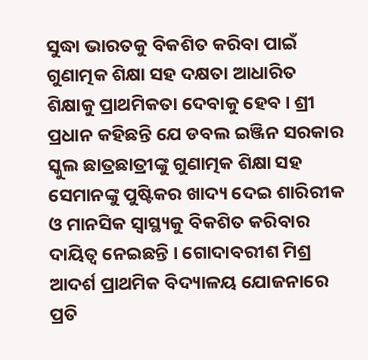ସୁଦ୍ଧା ଭାରତକୁ ବିକଶିତ କରିବା ପାଇଁ ଗୁଣାତ୍ମକ ଶିକ୍ଷା ସହ ଦକ୍ଷତା ଆଧାରିତ ଶିକ୍ଷାକୁ ପ୍ରାଥମିକତା ଦେବାକୁ ହେବ । ଶ୍ରୀ ପ୍ରଧାନ କହିଛନ୍ତି ଯେ ଡବଲ ଇଞ୍ଜିନ ସରକାର ସ୍କୁଲ ଛାତ୍ରଛାତ୍ରୀଙ୍କୁ ଗୁଣାତ୍ମକ ଶିକ୍ଷା ସହ ସେମାନଙ୍କୁ ପୁଷ୍ଟିକର ଖାଦ୍ୟ ଦେଇ ଶାରିରୀକ ଓ ମାନସିକ ସ୍ୱାସ୍ଥ୍ୟକୁ ବିକଶିତ କରିବାର ଦାୟିତ୍ୱ ନେଇଛନ୍ତି । ଗୋଦାବରୀଶ ମିଶ୍ର ଆଦର୍ଶ ପ୍ରାଥମିକ ବିଦ୍ୟାଳୟ ଯୋଜନାରେ ପ୍ରତି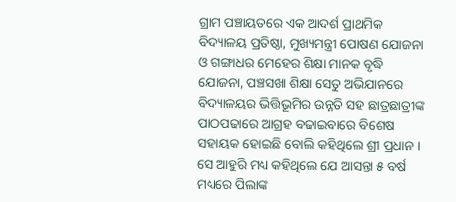ଗ୍ରାମ ପଞ୍ଚାୟତରେ ଏକ ଆଦର୍ଶ ପ୍ରାଥମିକ ବିଦ୍ୟାଳୟ ପ୍ରତିଷ୍ଠା, ମୁଖ୍ୟମନ୍ତ୍ରୀ ପୋଷଣ ଯୋଜନା ଓ ଗଙ୍ଗାଧର ମେହେର ଶିକ୍ଷା ମାନକ ବୃଦ୍ଧି ଯୋଜନା, ପଞ୍ଚସଖା ଶିକ୍ଷା ସେତୁ ଅଭିଯାନରେ ବିଦ୍ୟାଳୟର ଭିତ୍ତିଭୂମିର ଉନ୍ନତି ସହ ଛାତ୍ରଛାତ୍ରୀଙ୍କ ପାଠପଢାରେ ଆଗ୍ରହ ବଢାଇବାରେ ବିଶେଷ ସହାୟକ ହୋଇଛି ବୋଲି କହିଥିଲେ ଶ୍ରୀ ପ୍ରଧାନ । ସେ ଆହୁରି ମଧ୍ୟ କହିଥିଲେ ଯେ ଆସନ୍ତା ୫ ବର୍ଷ ମଧ୍ୟରେ ପିଲାଙ୍କ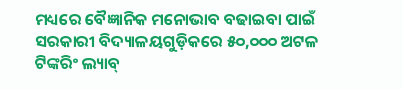ମଧ୍ୟରେ ବୈଜ୍ଞାନିକ ମନୋଭାବ ବଢାଇବା ପାଇଁ ସରକାରୀ ବିଦ୍ୟାଳୟଗୁଡ଼ିକରେ ୫୦,୦୦୦ ଅଟଳ ଟିଙ୍କରିଂ ଲ୍ୟାବ୍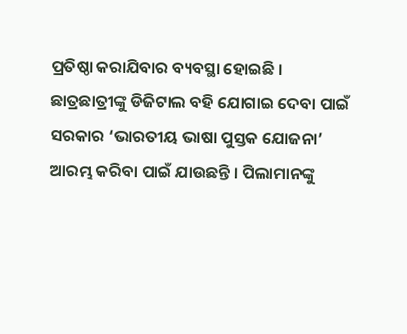ପ୍ରତିଷ୍ଠା କରାଯିବାର ବ୍ୟବସ୍ଥା ହୋଇଛି । ଛାତ୍ରଛାତ୍ରୀଙ୍କୁ ଡିଜିଟାଲ ବହି ଯୋଗାଇ ଦେବା ପାଇଁ ସରକାର ‘ଭାରତୀୟ ଭାଷା ପୁସ୍ତକ ଯୋଜନା’ ଆରମ୍ଭ କରିବା ପାଇଁ ଯାଉଛନ୍ତି । ପିଲାମାନଙ୍କୁ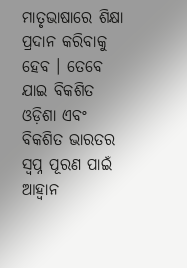ମାତୃଭାଷାରେ ଶିକ୍ଷା ପ୍ରଦାନ କରିବାକୁ ହେବ । ତେବେ ଯାଇ ବିକଶିତ ଓଡ଼ିଶା ଏବଂ ବିକଶିତ ଭାରତର ସ୍ୱପ୍ନ ପୂରଣ ପାଇଁ ଆହ୍ଵାନ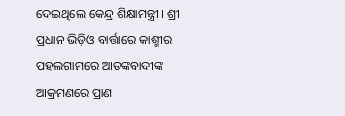ଦେଇଥିଲେ କେନ୍ଦ୍ର ଶିକ୍ଷାମନ୍ତ୍ରୀ । ଶ୍ରୀ ପ୍ରଧାନ ଭିଡ଼ିଓ ବାର୍ତ୍ତାରେ କାଶ୍ମୀର ପହଲଗାମରେ ଆତଙ୍କବାଦୀଙ୍କ ଆକ୍ରମଣରେ ପ୍ରାଣ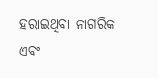ହରାଇଥିବା ନାଗରିକ ଏବଂ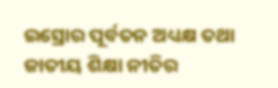ଇସ୍ରୋର ପୂର୍ବତନ ଅଧ୍ୟକ୍ଷ ତଥା ଜାତୀୟ ଶିକ୍ଷା ନୀତିର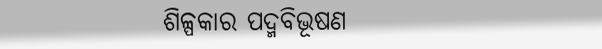ଶିଳ୍ପକାର ପଦ୍ମବିଭୂଷଣ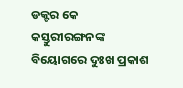ଡକ୍ଟର କେ କସ୍ତୁରୀରଙ୍ଗନଙ୍କ ବିୟୋଗରେ ଦୁଃଖ ପ୍ରକାଶ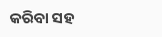କରିବା ସହ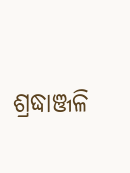ଶ୍ରଦ୍ଧାଞ୍ଜଳି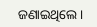ଜଣାଇଥିଲେ ।